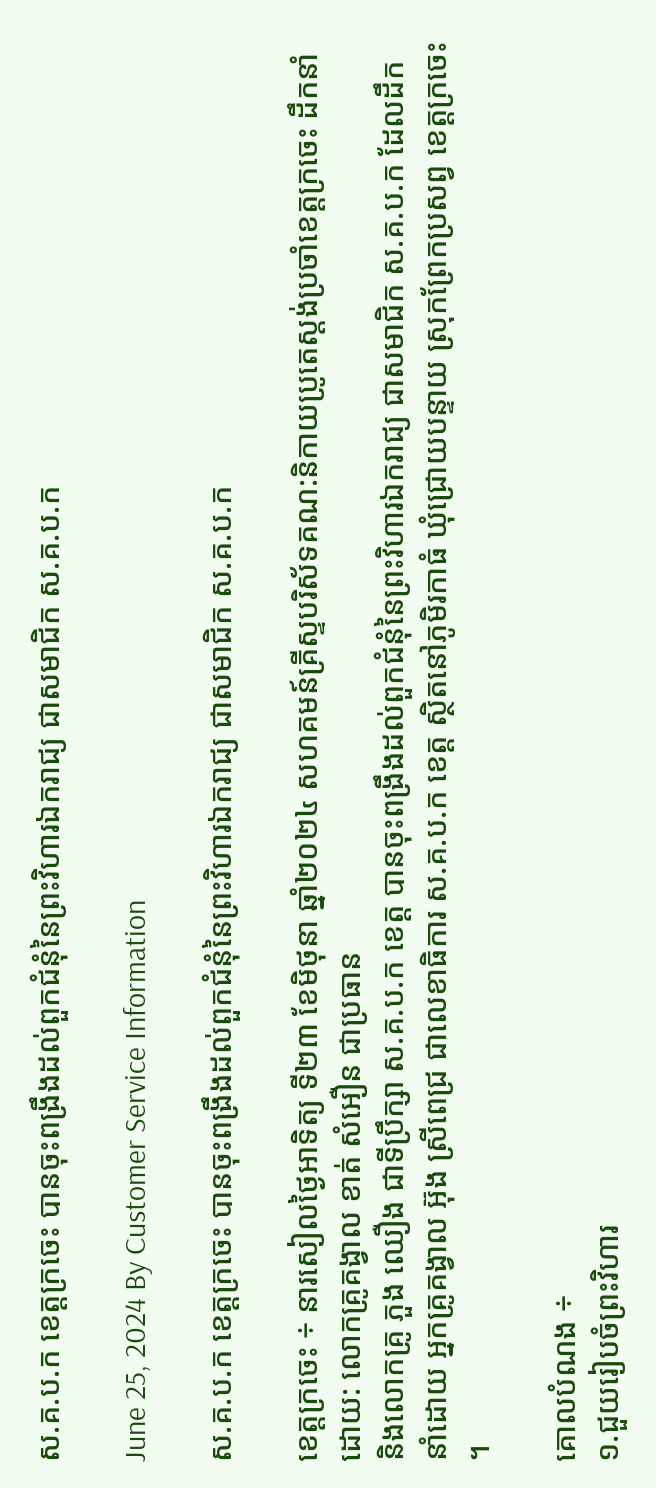ស.គ.ប.ក ខេត្តក្រចេះ បានចុះពង្រឹងដល់ពួកជំនុំនៃព្រះវិហារឯករាជ្យ ជាសមាជិក ស.គ.ប.ក

June 25, 2024 By Customer Service Information

ស.គ.ប.ក ខេត្តក្រចេះ បានចុះពង្រឹងដល់ពួកជំនុំនៃព្រះវិហារឯករាជ្យ ជាសមាជិក ស.គ.ប.ក

ខេត្តក្រចេះ ÷ នារសៀលថ្ងៃអាទិត្យ ទី២៣ ខែមិថុនា ឆ្នាំ២០២៤ សហគមន៍គ្រីស្ទបរិស័ទគណ:និកាយប្រូតេស្តង់ប្រចាំខេត្តក្រចេះ ដឹកនាំដោយ: លោកគ្រូគង្វាល ខាត់ សំអឿន ជាប្រធាន
និងលោកគ្រូ ភួង ឈឿង ជាទីប្រឹក្សា ស.គ.ប.ក ខេត្ត បានចុះពង្រឹងដល់ពួកជំនុំនៃព្រះវិហារឯករាជ្យ ជាសមាជិក ស.គ.ប.ក ដែលដឹកនាំដោយ អ្នកគ្រូគង្វាល អ៊ុង ស្រីពេជ្រ ជាលេខាធិការ ស.គ.ប.ក ខេត្ត ស្ថិតនៅភូមិរកាធំ ឃុំជ្រោយបន្ទាយ ស្រុកព្រែកប្រសព្វ ខេត្តក្រចេះ ។

គោលបំណង ÷
១.ជួយរៀបចំព្រះវិហារ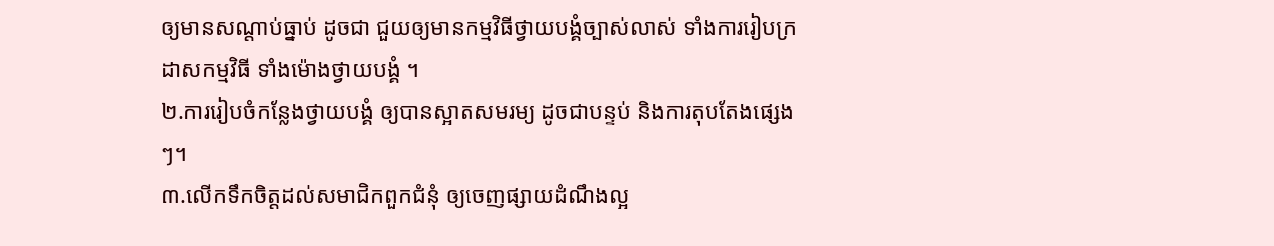ឲ្យមានសណ្តាប់ធ្នាប់ ដូចជា ជួយឲ្យមានកម្មវិធីថ្វាយបង្គំច្បាស់លាស់ ទាំងការរៀបក្រដាសកម្មវិធី ទាំងម៉ោងថ្វាយបង្គំ ។
២.ការរៀបចំកន្លែងថ្វាយបង្គំ ឲ្យបានស្អាតសមរម្យ ដូចជាបន្ទប់ និងការតុបតែងផ្សេងៗ។
៣.លើកទឹកចិត្តដល់សមាជិកពួកជំនុំ ឲ្យចេញផ្សាយដំណឹងល្អ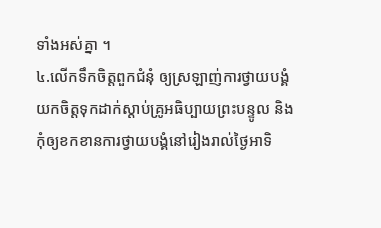ទាំងអស់គ្នា ។
៤.លើកទឹកចិត្តពួកជំនុំ ឲ្យស្រឡាញ់ការថ្វាយបង្គំ យកចិត្តទុកដាក់ស្តាប់គ្រូអធិប្បាយព្រះបន្ទូល និងកុំឲ្យខកខានការថ្វាយបង្គំនៅរៀងរាល់ថ្ងៃអាទិ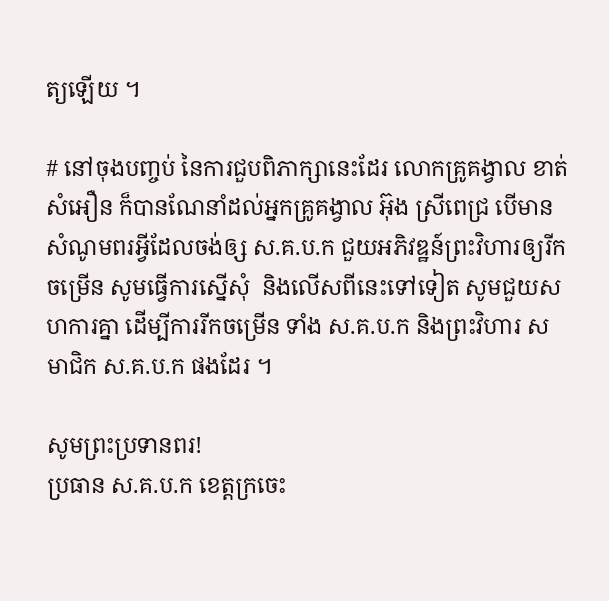ត្យឡើយ ។

# នៅចុងបញ្ចប់ នៃការជួបពិភាក្សានេះដែរ លោកគ្រូគង្វាល ខាត់ សំអឿន ក៏បានណែនាំដល់អ្នកគ្រូគង្វាល អ៊ុង ស្រីពេជ្រ បើមានសំណូមពរអ្វីដែលចង់ឲ្ស ស.គ.ប.ក ជួយអភិវឌ្ឋន៍ព្រះវិហារឲ្យរីកចម្រើន សូមធ្វើការស្នើសុំ  និងលើសពីនេះទៅទៀត សូមជួយសហការគ្នា ដើម្បីការរីកចម្រើន ទាំង ស.គ.ប.ក និងព្រះវិហារ សមាជិក ស.គ.ប.ក ផងដែរ ។

សូមព្រះប្រទានពរ!
ប្រធាន ស.គ.ប.ក ខេត្តក្រចេះ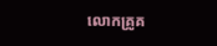លោកគ្រូគ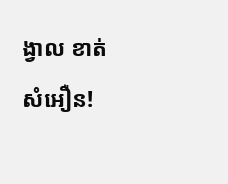ង្វាល ខាត់ សំអឿន!